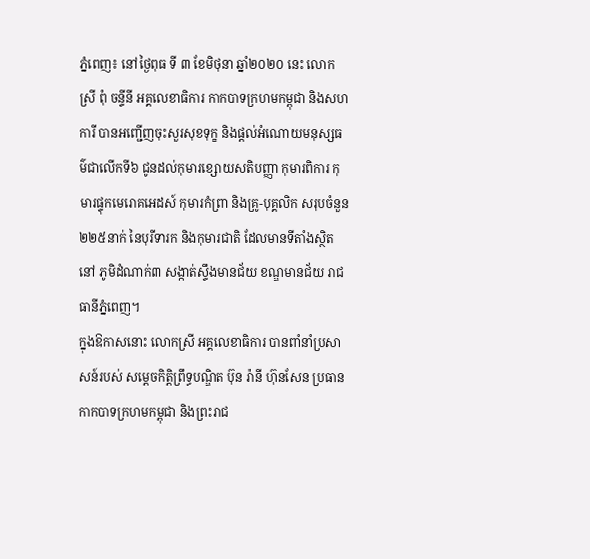ភ្នំពេញ៖ នៅថ្ងៃពុធ ទី ៣ ខែមិថុនា ឆ្នាំ២០២០ នេះ លោកស្រី ពុំ ចន្ទីនី អគ្គលេខាធិការ កាកបាទក្រហមកម្ពុជា និងសហការី បានអញ្ជេីញចុះសួរសុខទុក្ខ និងផ្តល់អំណោយមនុស្សធម៌ជាលេីកទី៦ ជូនដល់កុមារខ្សោយសតិបញ្ញា កុមារពិការ កុមារផ្ទុកមេរោគអេដស៍ កុមារកំព្រា និងគ្រូ-បុគ្គលិក សរុបចំនួន ២២៥នាក់ នៃបុរីទារក និងកុមារជាតិ ដែលមានទីតាំងស្ថិតនៅ ភូមិដំណាក់៣ សង្កាត់ស្ទឹងមានជ័យ ខណ្ឌមានជ័យ រាជធានីភ្នំពេញ។
ក្នុងឱកាសនោះ លោកស្រី អគ្គលេខាធិការ បានពាំនាំប្រសាសន៍របស់ សម្តេចកិត្តិព្រឹទ្ធបណ្ឌិត ប៊ុន រ៉ានី ហ៊ុនសែន ប្រធានកាកបាទក្រហមកម្ពុជា និងព្រះរាជ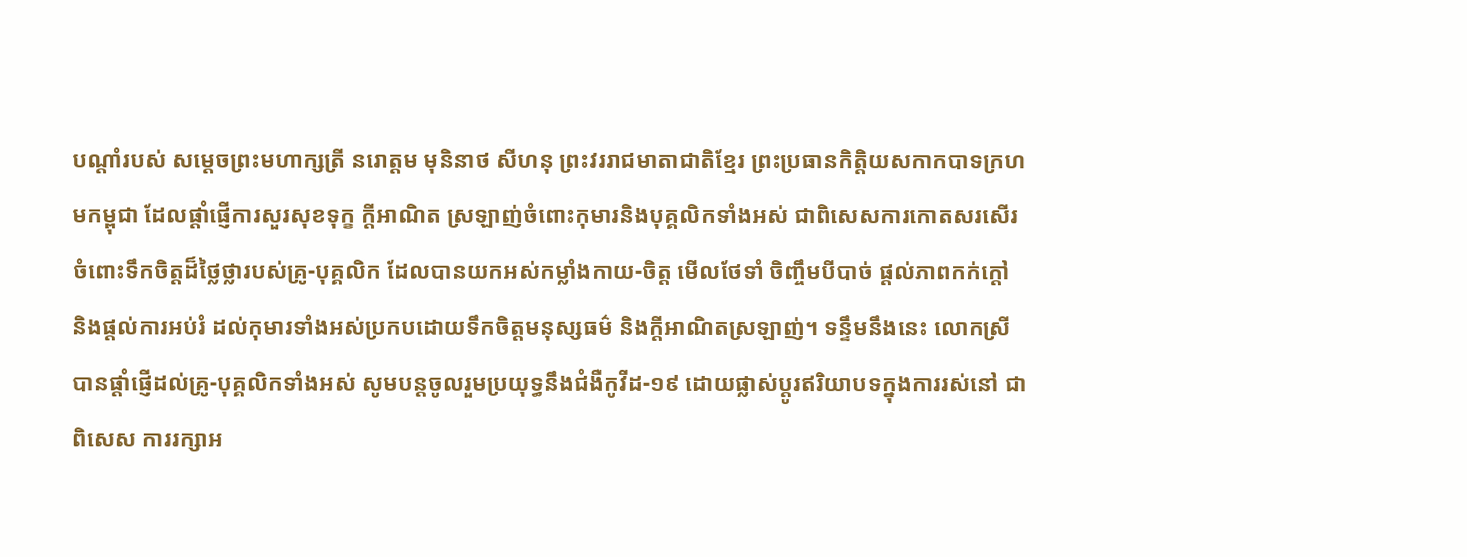បណ្តាំរបស់ សម្តេចព្រះមហាក្សត្រី នរោត្តម មុនិនាថ សីហនុ ព្រះវររាជមាតាជាតិខ្មែរ ព្រះប្រធានកិត្តិយសកាកបាទក្រហមកម្ពុជា ដែលផ្តាំផ្ញើការសួរសុខទុក្ខ ក្តីអាណិត ស្រឡាញ់ចំពោះកុមារនិងបុគ្គលិកទាំងអស់ ជាពិសេសការកោតសរសើរចំពោះទឹកចិត្តដ៏ថ្លៃថ្លារបស់គ្រូ-បុគ្គលិក ដែលបានយកអស់កម្លាំងកាយ-ចិត្ត មេីលថែទាំ ចិញ្ចឹមបីបាច់ ផ្តល់ភាពកក់ក្តៅ និងផ្តល់ការអប់រំ ដល់កុមារទាំងអស់ប្រកបដោយទឹកចិត្តមនុស្សធម៌ និងក្តីអាណិតស្រឡាញ់។ ទន្ទឹមនឹងនេះ លោកស្រីបានផ្តាំផ្ញេីដល់គ្រូ-បុគ្គលិកទាំងអស់ សូមបន្តចូលរួមប្រយុទ្ធនឹងជំងឺកូវីដ-១៩ ដោយផ្លាស់ប្តូរឥរិយាបទក្នុងការរស់នៅ ជាពិសេស ការរក្សាអ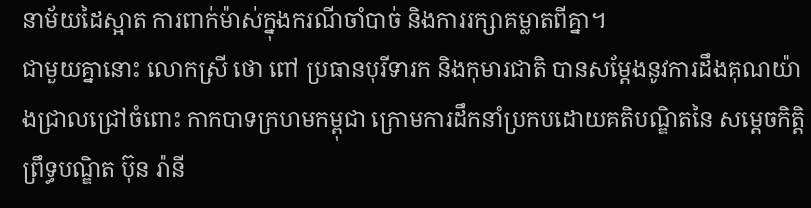នាម័យដៃស្អាត ការពាក់ម៉ាស់ក្នុងករណីចាំបាច់ និងការរក្សាគម្លាតពីគ្នា។
ជាមួយគ្នានោះ លោកស្រី ថោ ពៅ ប្រធានបុរីទារក និងកុមារជាតិ បានសម្តែងនូវការដឹងគុណយ៉ាងជ្រាលជ្រៅចំពោះ កាកបាទក្រហមកម្ពុជា ក្រោមការដឹកនាំប្រកបដោយគតិបណ្ឌិតនៃ សម្តេចកិត្តិព្រឹទ្ធបណ្ឌិត ប៊ុន រ៉ានី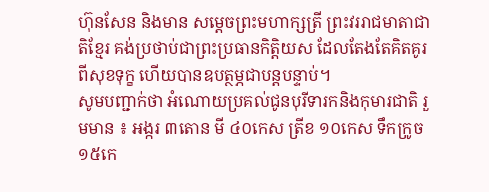ហ៊ុនសែន និងមាន សម្តេចព្រះមហាក្សត្រី ព្រះវររាជមាតាជាតិខ្មែរ គង់ប្រថាប់ជាព្រះប្រធានកិត្តិយស ដែលតែងតែគិតគូរពីសុខទុក្ខ ហើយបានឧបត្ថម្ភជាបន្តបន្ទាប់។
សូមបញ្ជាក់ថា អំណោយប្រគល់ជូនបុរីទារកនិងកុមារជាតិ រួមមាន ៖ អង្ករ ៣តោន មី ៤០កេស ត្រីខ ១០កេស ទឹកក្រូច ១៥កេ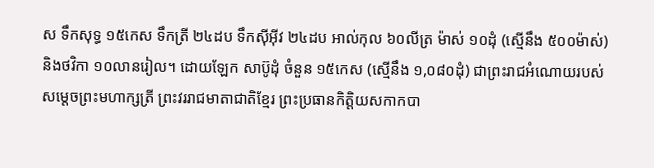ស ទឹកសុទ្ធ ១៥កេស ទឹកត្រី ២៤ដប ទឹកស៊ីអ៊ីវ ២៤ដប អាល់កុល ៦០លីត្រ ម៉ាស់ ១០ដុំ (ស្មេីនឹង ៥០០ម៉ាស់) និងថវិកា ១០លានរៀល។ ដោយឡែក សាប៊ូដុំ ចំនួន ១៥កេស (ស្មេីនឹង ១,០៨០ដុំ) ជាព្រះរាជអំណោយរបស់ សម្តេចព្រះមហាក្សត្រី ព្រះវររាជមាតាជាតិខ្មែរ ព្រះប្រធានកិត្តិយសកាកបា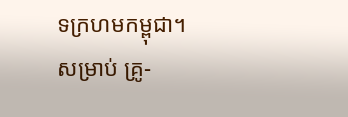ទក្រហមកម្ពុជា។ សម្រាប់ គ្រូ-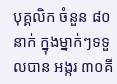បុគ្គលិក ចំនួន ៨០នាក់ ក្នុងម្នាក់ៗទទួលបាន អង្ករ ៣០គី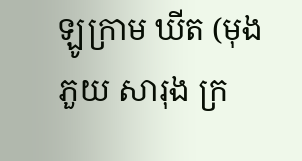ឡូក្រាម ឃីត (មុង ភួយ សារុង ក្រ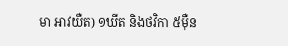មា អាវយឺត) ១ឃីត និងថវិកា ៥ម៉ឺន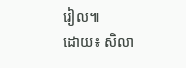រៀល៕
ដោយ៖ សិលា